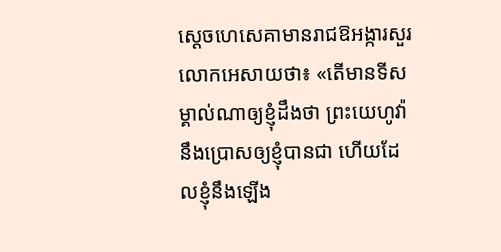ស្ដេចហេសេគាមានរាជឱអង្ការសួរលោកអេសាយថា៖ «តើមានទីសម្គាល់ណាឲ្យខ្ញុំដឹងថា ព្រះយេហូវ៉ានឹងប្រោសឲ្យខ្ញុំបានជា ហើយដែលខ្ញុំនឹងឡើង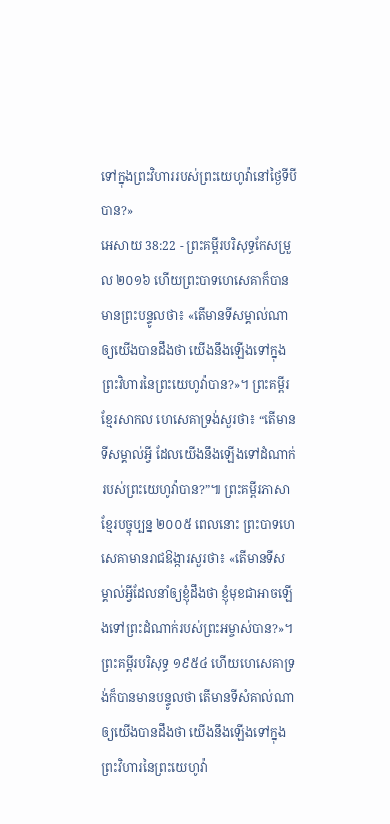ទៅក្នុងព្រះវិហាររបស់ព្រះយេហូវ៉ានៅថ្ងៃទីបីបាន?»
អេសាយ 38:22 - ព្រះគម្ពីរបរិសុទ្ធកែសម្រួល ២០១៦ ហើយព្រះបាទហេសេគាក៏បានមានព្រះបន្ទូលថា៖ «តើមានទីសម្គាល់ណាឲ្យយើងបានដឹងថា យើងនឹងឡើងទៅក្នុងព្រះវិហារនៃព្រះយេហូវ៉ាបាន?»។ ព្រះគម្ពីរខ្មែរសាកល ហេសេគាទ្រង់សួរថា៖ “តើមានទីសម្គាល់អ្វី ដែលយើងនឹងឡើងទៅដំណាក់របស់ព្រះយេហូវ៉ាបាន?”៕ ព្រះគម្ពីរភាសាខ្មែរបច្ចុប្បន្ន ២០០៥ ពេលនោះ ព្រះបាទហេសេគាមានរាជឱង្ការសួរថា៖ «តើមានទីសម្គាល់អ្វីដែលនាំឲ្យខ្ញុំដឹងថា ខ្ញុំមុខជាអាចឡើងទៅព្រះដំណាក់របស់ព្រះអម្ចាស់បាន?»។ ព្រះគម្ពីរបរិសុទ្ធ ១៩៥៤ ហើយហេសេគាទ្រង់ក៏បានមានបន្ទូលថា តើមានទីសំគាល់ណាឲ្យយើងបានដឹងថា យើងនឹងឡើងទៅក្នុងព្រះវិហារនៃព្រះយេហូវ៉ា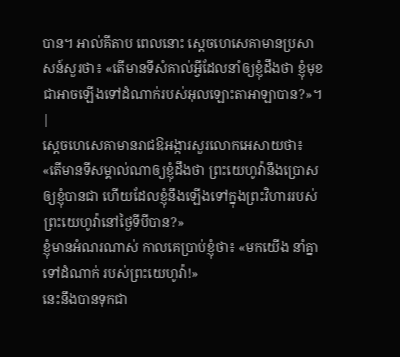បាន។ អាល់គីតាប ពេលនោះ ស្តេចហេសេគាមានប្រសាសន៍សួរថា៖ «តើមានទីសំគាល់អ្វីដែលនាំឲ្យខ្ញុំដឹងថា ខ្ញុំមុខជាអាចឡើងទៅដំណាក់របស់អុលឡោះតាអាឡាបាន?»។ |
ស្ដេចហេសេគាមានរាជឱអង្ការសួរលោកអេសាយថា៖ «តើមានទីសម្គាល់ណាឲ្យខ្ញុំដឹងថា ព្រះយេហូវ៉ានឹងប្រោសឲ្យខ្ញុំបានជា ហើយដែលខ្ញុំនឹងឡើងទៅក្នុងព្រះវិហាររបស់ព្រះយេហូវ៉ានៅថ្ងៃទីបីបាន?»
ខ្ញុំមានអំណរណាស់ កាលគេប្រាប់ខ្ញុំថា៖ «មកយើង នាំគ្នាទៅដំណាក់ របស់ព្រះយេហូវ៉ា!»
នេះនឹងបានទុកជា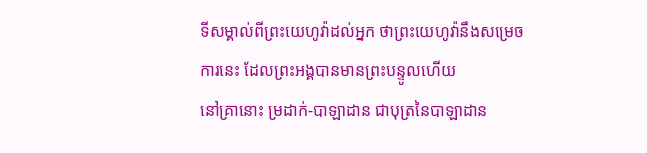ទីសម្គាល់ពីព្រះយេហូវ៉ាដល់អ្នក ថាព្រះយេហូវ៉ានឹងសម្រេចការនេះ ដែលព្រះអង្គបានមានព្រះបន្ទូលហើយ
នៅគ្រានោះ ម្រដាក់-បាឡាដាន ជាបុត្រនៃបាឡាដាន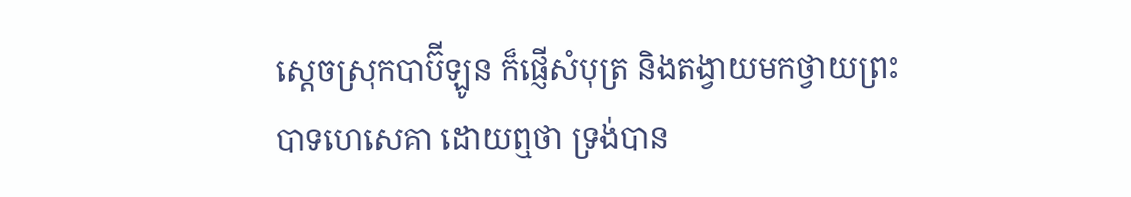ស្តេចស្រុកបាប៊ីឡូន ក៏ផ្ញើសំបុត្រ និងតង្វាយមកថ្វាយព្រះបាទហេសេគា ដោយឮថា ទ្រង់បាន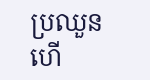ប្រឈួន ហើ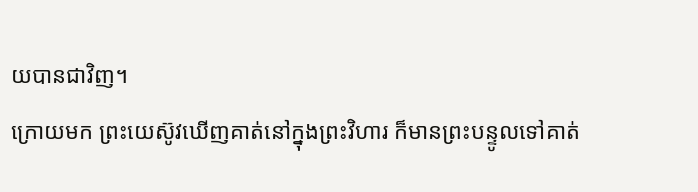យបានជាវិញ។
ក្រោយមក ព្រះយេស៊ូវឃើញគាត់នៅក្នុងព្រះវិហារ ក៏មានព្រះបន្ទូលទៅគាត់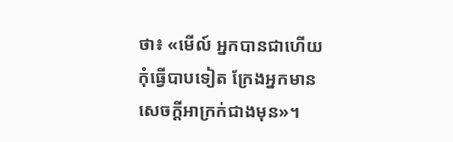ថា៖ «មើល៍ អ្នកបានជាហើយ កុំធ្វើបាបទៀត ក្រែងអ្នកមានសេចក្តីអាក្រក់ជាងមុន»។